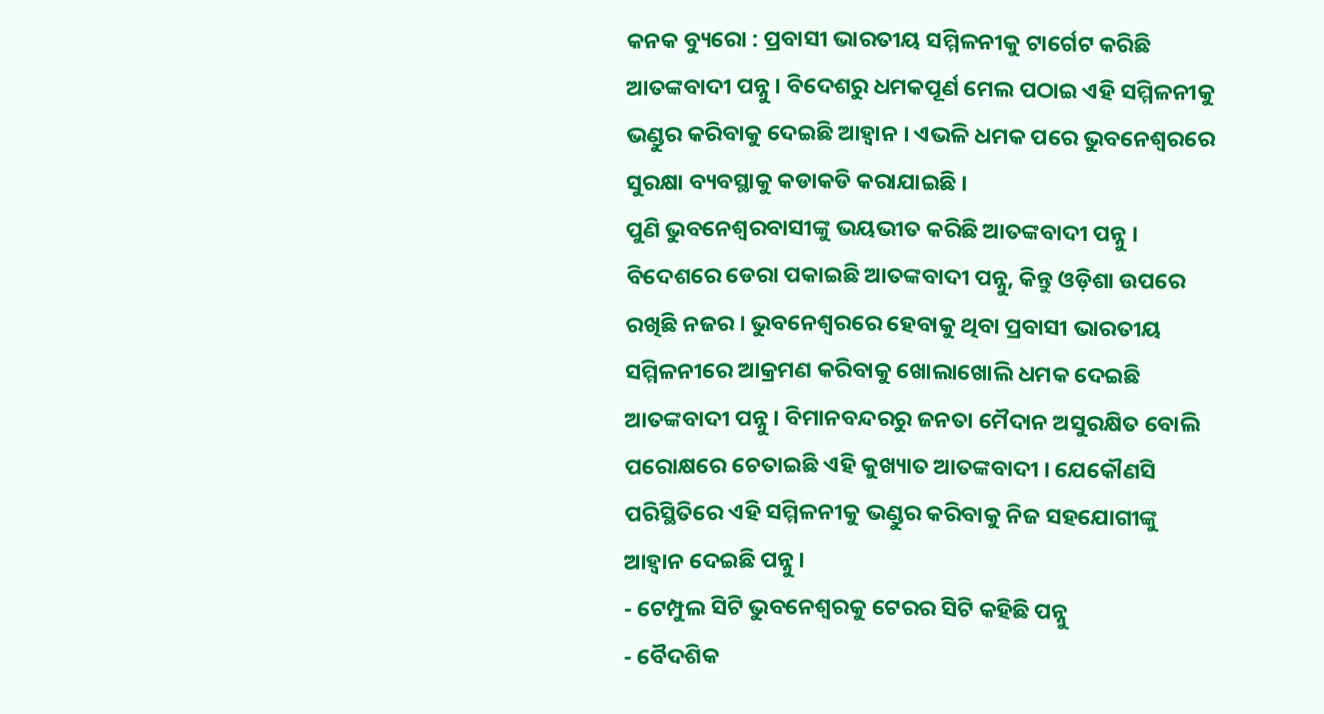କନକ ବ୍ୟୁରୋ : ପ୍ରବାସୀ ଭାରତୀୟ ସମ୍ମିଳନୀକୁ ଟାର୍ଗେଟ କରିଛି ଆତଙ୍କବାଦୀ ପନ୍ନୁ । ବିଦେଶରୁ ଧମକପୂର୍ଣ ମେଲ ପଠାଇ ଏହି ସମ୍ମିଳନୀକୁ ଭଣ୍ଡୁର କରିବାକୁ ଦେଇଛି ଆହ୍ୱାନ । ଏଭଳି ଧମକ ପରେ ଭୁବନେଶ୍ୱରରେ ସୁରକ୍ଷା ବ୍ୟବସ୍ଥାକୁ କଡାକଡି କରାଯାଇଛି ।
ପୁଣି ଭୁବନେଶ୍ୱରବାସୀଙ୍କୁ ଭୟଭୀତ କରିଛି ଆତଙ୍କବାଦୀ ପନ୍ନୁ । ବିଦେଶରେ ଡେରା ପକାଇଛି ଆତଙ୍କବାଦୀ ପନ୍ନୁ, କିନ୍ତୁ ଓଡ଼ିଶା ଉପରେ ରଖିଛି ନଜର । ଭୁବନେଶ୍ୱରରେ ହେବାକୁ ଥିବା ପ୍ରବାସୀ ଭାରତୀୟ ସମ୍ମିଳନୀରେ ଆକ୍ରମଣ କରିବାକୁ ଖୋଲାଖୋଲି ଧମକ ଦେଇଛି ଆତଙ୍କବାଦୀ ପନ୍ନୁ । ବିମାନବନ୍ଦରରୁ ଜନତା ମୈଦାନ ଅସୁରକ୍ଷିତ ବୋଲି ପରୋକ୍ଷରେ ଚେତାଇଛି ଏହି କୁଖ୍ୟାତ ଆତଙ୍କବାଦୀ । ଯେକୌଣସି ପରିସ୍ଥିତିରେ ଏହି ସମ୍ମିଳନୀକୁ ଭଣ୍ଡୁର କରିବାକୁ ନିଜ ସହଯୋଗୀଙ୍କୁ ଆହ୍ୱାନ ଦେଇଛି ପନ୍ନୁ ।
- ଟେମ୍ପୁଲ ସିଟି ଭୁବନେଶ୍ୱରକୁ ଟେରର ସିଟି କହିଛି ପନ୍ନୁ
- ବୈଦଶିକ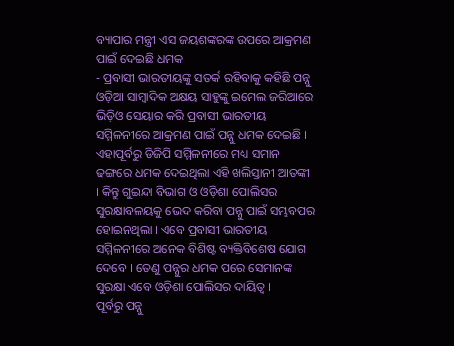ବ୍ୟାପାର ମନ୍ତ୍ରୀ ଏସ ଜୟଶଙ୍କରଙ୍କ ଉପରେ ଆକ୍ରମଣ ପାଇଁ ଦେଇଛି ଧମକ
- ପ୍ରବାସୀ ଭାରତୀୟଙ୍କୁ ସତର୍କ ରହିବାକୁ କହିଛି ପନ୍ନୁ
ଓଡ଼ିଆ ସାମ୍ବାଦିକ ଅକ୍ଷୟ ସାହୁଙ୍କୁ ଇମେଲ ଜରିଆରେ ଭିଡ଼ିଓ ସେୟାର କରି ପ୍ରବାସୀ ଭାରତୀୟ ସମ୍ମିଳନୀରେ ଆକ୍ରମଣ ପାଇଁ ପନ୍ନୁ ଧମକ ଦେଇଛି । ଏହାପୂର୍ବରୁ ଡିଜିପି ସମ୍ମିଳନୀରେ ମଧ୍ୟ ସମାନ ଢଙ୍ଗରେ ଧମକ ଦେଇଥିଲା ଏହି ଖଲିସ୍ତାନୀ ଆତଙ୍କୀ । କିନ୍ତୁ ଗୁଇନ୍ଦା ବିଭାଗ ଓ ଓଡ଼ିଶା ପୋଲିସର ସୁରକ୍ଷାବଳୟକୁ ଭେଦ କରିବା ପନ୍ନୁ ପାଇଁ ସମ୍ଭବପର ହୋଇନଥିଲା । ଏବେ ପ୍ରବାସୀ ଭାରତୀୟ ସମ୍ମିଳନୀରେ ଅନେକ ବିଶିଷ୍ଟ ବ୍ୟକ୍ତିବିଶେଷ ଯୋଗ ଦେବେ । ତେଣୁ ପନ୍ନୁର ଧମକ ପରେ ସେମାନଙ୍କ ସୁରକ୍ଷା ଏବେ ଓଡ଼ିଶା ପୋଲିସର ଦାୟିତ୍ୱ ।
ପୂର୍ବରୁ ପନ୍ନୁ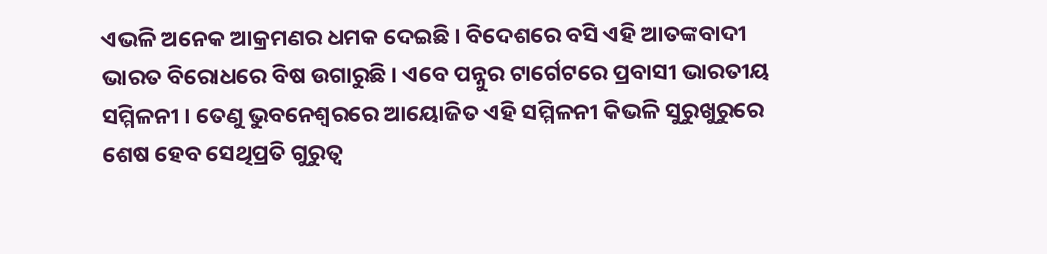ଏଭଳି ଅନେକ ଆକ୍ରମଣର ଧମକ ଦେଇଛି । ବିଦେଶରେ ବସି ଏହି ଆତଙ୍କବାଦୀ ଭାରତ ବିରୋଧରେ ବିଷ ଉଗାରୁଛି । ଏବେ ପନ୍ନୁର ଟାର୍ଗେଟରେ ପ୍ରବାସୀ ଭାରତୀୟ ସମ୍ମିଳନୀ । ତେଣୁ ଭୁବନେଶ୍ୱରରେ ଆୟୋଜିତ ଏହି ସମ୍ମିଳନୀ କିଭଳି ସୁରୁଖୁରୁରେ ଶେଷ ହେବ ସେଥିପ୍ରତି ଗୁରୁତ୍ୱ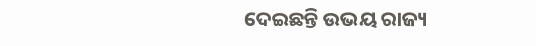ଦେଇଛନ୍ତି ଉଭୟ ରାଜ୍ୟ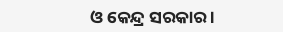ଓ କେନ୍ଦ୍ର ସରକାର ।